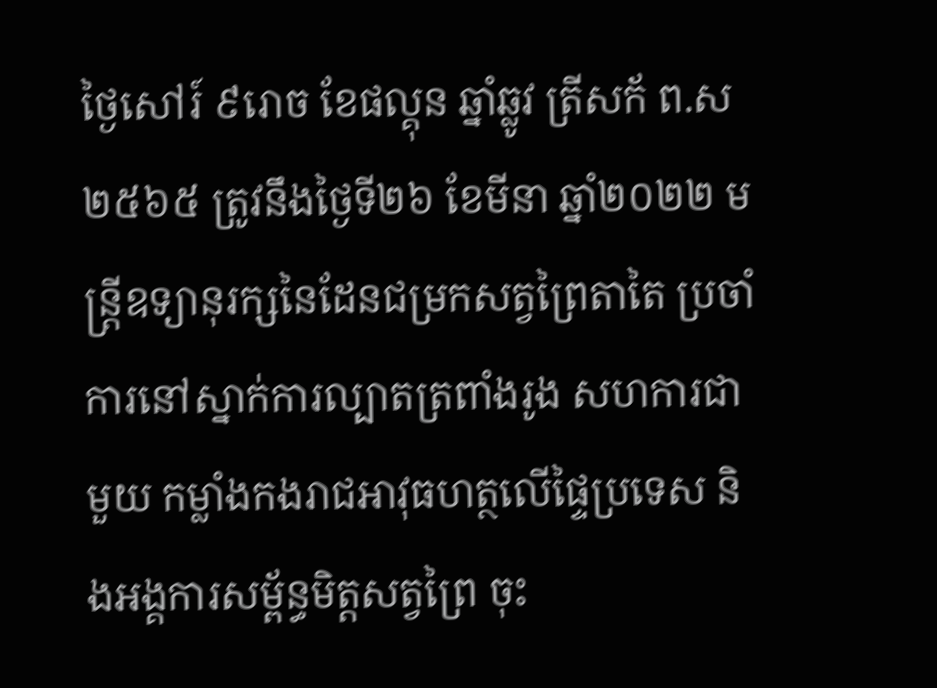ថ្ងៃសៅរ៍ ៩រោច ខែផល្គុន ឆ្នាំឆ្លូវ ត្រីសក័ ព.ស ២៥៦៥ ត្រូវនឹងថ្ងៃទី២៦ ខែមីនា ឆ្នាំ២០២២ មន្ត្រីឧទ្យានុរក្សនៃដែនជម្រកសត្វព្រៃតាតៃ ប្រចាំការនៅស្នាក់ការល្បាតត្រពាំងរូង សហការជាមួយ កម្លាំងកងរាជអាវុធហត្ថលេីផ្ទៃប្រទេស និងអង្គការសម្ព័ន្ធមិត្តសត្វព្រៃ ចុះ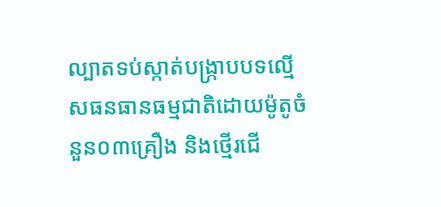ល្បាតទប់ស្កាត់បង្រ្កាបបទល្មើសធនធានធម្មជាតិដោយម៉ូតូចំនួន០៣គ្រឿង និងថ្មើរជើ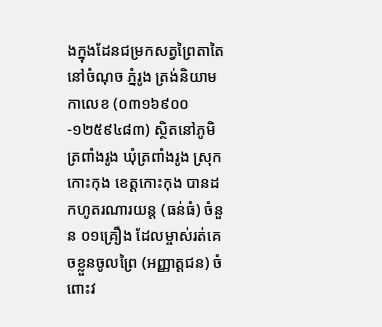ងក្នុងដែនជម្រកសត្វព្រៃតាតៃ នៅចំណុច ភ្នំរូង ត្រង់និយាមកាលេខ (០៣១៦៩០០-១២៥៩៤៨៣) ស្ថិតនៅភូមិ ត្រពាំងរូង ឃុំត្រពាំងរូង ស្រុកកោះកុង ខេត្តកោះកុង បានដកហូតរណារយន្ត (ធន់ធំ) ចំនួន ០១គ្រឿង ដែលម្ចាស់រត់គេចខ្លួនចូលព្រៃ (អញ្ញាត្តជន) ចំពោះវ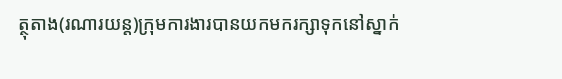ត្ថុតាង(រណារយន្ត)ក្រុមការងារបានយកមករក្សាទុកនៅស្នាក់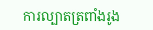ការល្បាតត្រពាំងរូង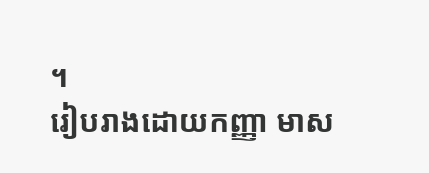។
រៀបរាងដោយកញ្ញា មាស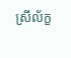ស្រីល័ក្ខ